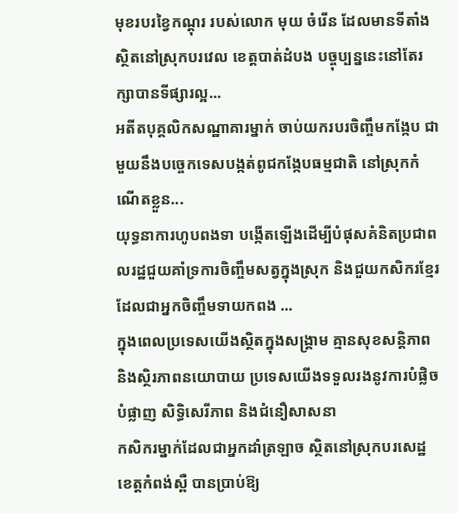មុខរបរខ្វៃកណ្ដុរ របស់លោក មុយ ចំរើន ដែលមានទីតាំងស្ថិតនៅស្រុកបរវេល ខេត្តបាត់ដំបង បច្ចុប្បន្ននេះនៅតែរក្សាបានទីផ្សារល្អ...
អតីតបុគ្គលិកសណ្ឋាគារម្នាក់ ចាប់យករបរចិញ្ចឹមកង្កែប ជាមួយនឹងបច្ចេកទេសបង្កត់ពូជកង្កែបធម្មជាតិ នៅស្រុកកំណើតខ្លួន...
យុទ្ធនាការហូបពងទា បង្កើតឡើងដើម្បីបំផុសគំនិតប្រជាពលរដ្ឋជួយគាំទ្រការចិញ្ចឹមសត្វក្នុងស្រុក និងជួយកសិករខ្មែរដែលជាអ្នកចិញ្ចឹមទាយកពង ...
ក្នុងពេលប្រទេសយើងស្ថិតក្នុងសង្គ្រាម គ្មានសុខសន្តិភាព និងស្ថិរភាពនយោបាយ ប្រទេសយើងទទួលរងនូវការបំផ្លិចបំផ្លាញ សិទ្ធិសេរីភាព និងជំនឿសាសនា
កសិករម្នាក់ដែលជាអ្នកដាំត្រឡាច ស្ថិតនៅស្រុកបរសេដ្ឋ ខេត្តកំពង់ស្ពឺ បានប្រាប់ឱ្យ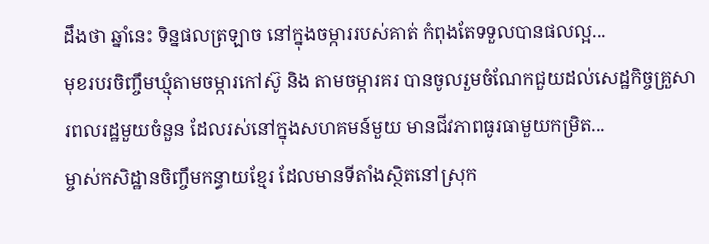ដឹងថា ឆ្នាំនេះ ទិន្នផលត្រឡាច នៅក្នុងចម្ការរបស់គាត់ កំពុងតែទទួលបានផលល្អ...
មុខរបរចិញ្ចឹមឃ្មុំតាមចម្ការកៅស៊ូ និង តាមចម្ការគរ បានចូលរួមចំណែកជួយដល់សេដ្ឋកិច្ចគ្រួសារពលរដ្ឋមួយចំនួន ដែលរស់នៅក្នុងសហគមន៍មួយ មានជីវភាពធូរធាមួយកម្រិត...
ម្ចាស់កសិដ្ឋានចិញ្ចឹមកន្ធាយខ្មែរ ដែលមានទីតាំងស្ថិតនៅស្រុក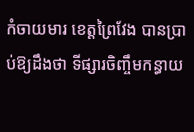កំចាយមារ ខេត្តព្រៃវែង បានប្រាប់ឱ្យដឹងថា ទីផ្សារចិញ្ចឹមកន្ធាយ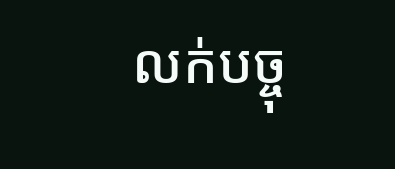លក់បច្ចុ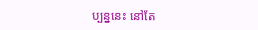ប្បន្ននេះ នៅតែ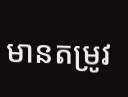មានតម្រូវ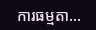ការធម្មតា...